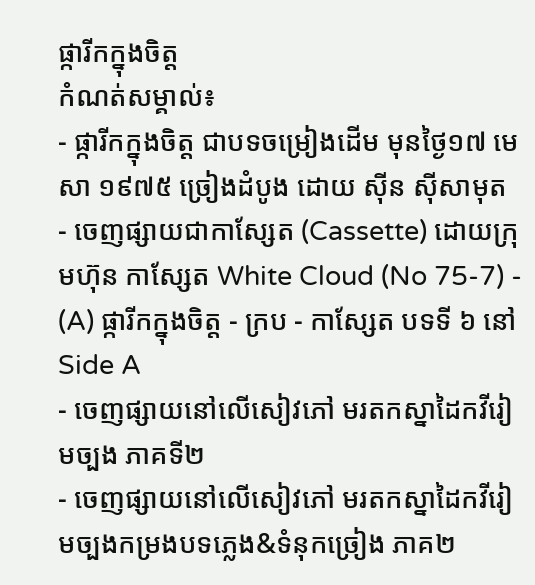ផ្ការីកក្នុងចិត្ត
កំណត់សម្គាល់៖
- ផ្ការីកក្នុងចិត្ត ជាបទចម្រៀងដើម មុនថ្ងៃ១៧ មេសា ១៩៧៥ ច្រៀងដំបូង ដោយ ស៊ីន ស៊ីសាមុត
- ចេញផ្សាយជាកាស្សែត (Cassette) ដោយក្រុមហ៊ុន កាស្សែត White Cloud (No 75-7) - (A) ផ្ការីកក្នុងចិត្ត - ក្រប - កាស្សែត បទទី ៦ នៅ Side A
- ចេញផ្សាយនៅលើសៀវភៅ មរតកស្នាដៃកវីរៀមច្បង ភាគទី២
- ចេញផ្សាយនៅលើសៀវភៅ មរតកស្នាដៃកវីរៀមច្បងកម្រងបទភ្លេង&ទំនុកច្រៀង ភាគ២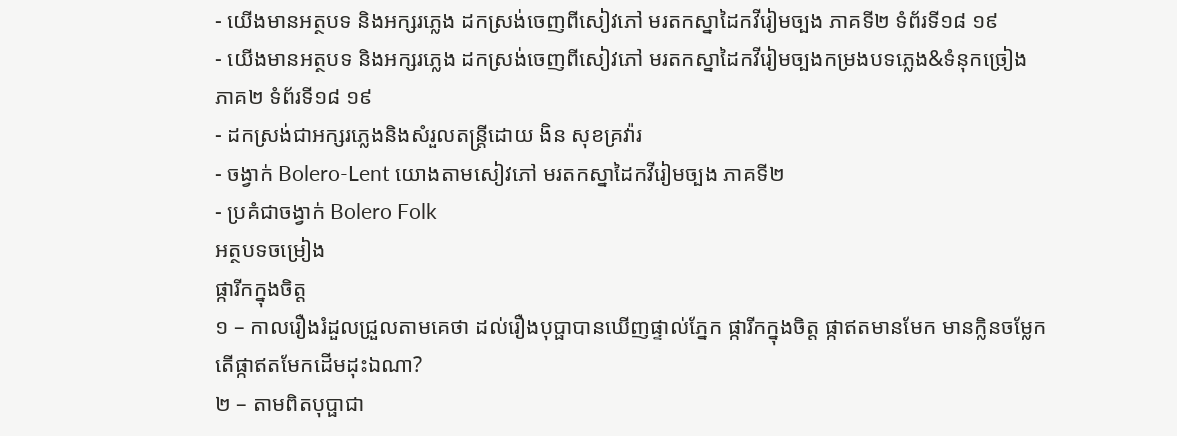- យើងមានអត្ថបទ និងអក្សរភ្លេង ដកស្រង់ចេញពីសៀវភៅ មរតកស្នាដៃកវីរៀមច្បង ភាគទី២ ទំព័រទី១៨ ១៩
- យើងមានអត្ថបទ និងអក្សរភ្លេង ដកស្រង់ចេញពីសៀវភៅ មរតកស្នាដៃកវីរៀមច្បងកម្រងបទភ្លេង&ទំនុកច្រៀង ភាគ២ ទំព័រទី១៨ ១៩
- ដកស្រង់ជាអក្សរភ្លេងនិងសំរួលតន្ត្រីដោយ ងិន សុខគ្រវ៉ារ
- ចង្វាក់ Bolero-Lent យោងតាមសៀវភៅ មរតកស្នាដៃកវីរៀមច្បង ភាគទី២
- ប្រគំជាចង្វាក់ Bolero Folk
អត្ថបទចម្រៀង
ផ្ការីកក្នុងចិត្ត
១ – កាលរឿងរំដួលជ្រួលតាមគេថា ដល់រឿងបុប្ផាបានឃើញផ្ទាល់ភ្នែក ផ្ការីកក្នុងចិត្ត ផ្កាឥតមានមែក មានក្លិនចម្លែក តើផ្កាឥតមែកដើមដុះឯណា?
២ – តាមពិតបុប្ផាជា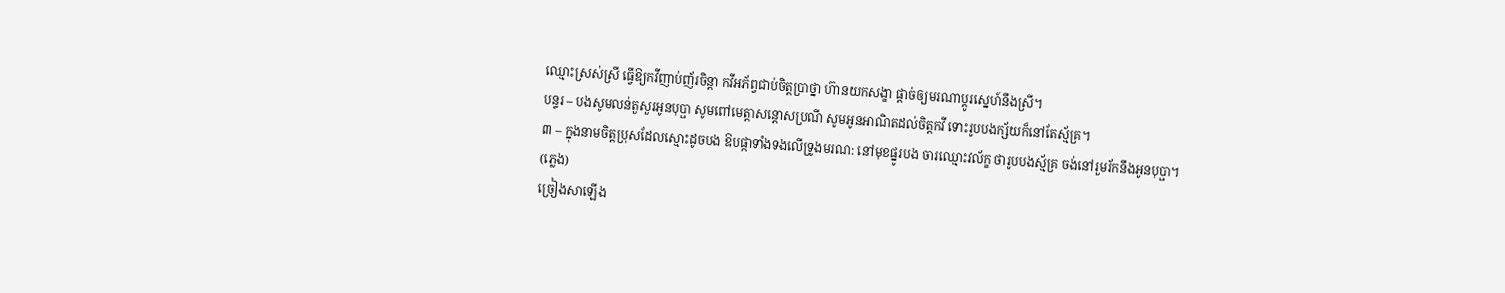ឈ្មោះស្រស់ស្រី ធ្វើឱ្យកវីញាប់ញ័រចិន្ដា កវីអភ័ព្វជាប់ចិត្តប្រាថ្នា ហ៊ានយកសង្ខា ផ្ដាច់ឲ្យមរណាប្ដូរស្នេហ៍នឹងស្រី។
បន្ទរ – បងសូមលន់តួសួរអូនបុប្ផា សូមពៅមេត្តាសន្តោសប្រណី សូមអូនអាណិតដល់ចិត្តកវី ទោះរូបបងក្ស័យក៏នៅតែស្ម័គ្រ។
៣ – ក្នុងនាមចិត្តប្រុសដែលស្មោះដូចបង ឱបផ្កាទាំងទងលើទ្រូងមរណ: នៅមុខផ្នូរបង ចារឈ្មោះវល័ក្ខ ថារូបបងស្ម័គ្រ ចង់នៅរួមរ័កនឹងអូនបុប្ផា។
(ភ្លេង)
ច្រៀងសាឡើង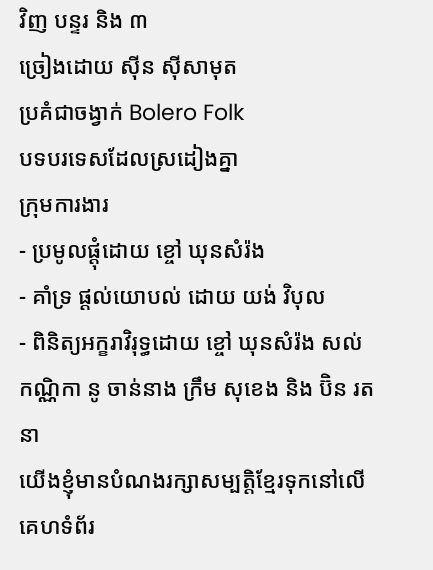វិញ បន្ទរ និង ៣
ច្រៀងដោយ ស៊ីន ស៊ីសាមុត
ប្រគំជាចង្វាក់ Bolero Folk
បទបរទេសដែលស្រដៀងគ្នា
ក្រុមការងារ
- ប្រមូលផ្ដុំដោយ ខ្ចៅ ឃុនសំរ៉ង
- គាំទ្រ ផ្ដល់យោបល់ ដោយ យង់ វិបុល
- ពិនិត្យអក្ខរាវិរុទ្ធដោយ ខ្ចៅ ឃុនសំរ៉ង សល់ កណ្ណិកា នូ ចាន់នាង ក្រឹម សុខេង និង ប៊ិន រតនា
យើងខ្ញុំមានបំណងរក្សាសម្បត្តិខ្មែរទុកនៅលើគេហទំព័រ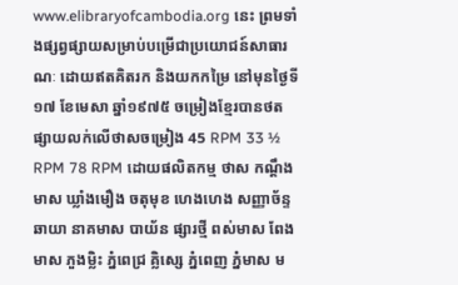www.elibraryofcambodia.org នេះ ព្រមទាំងផ្សព្វផ្សាយសម្រាប់បម្រើជាប្រយោជន៍សាធារណៈ ដោយឥតគិតរក និងយកកម្រៃ នៅមុនថ្ងៃទី១៧ ខែមេសា ឆ្នាំ១៩៧៥ ចម្រៀងខ្មែរបានថតផ្សាយលក់លើថាសចម្រៀង 45 RPM 33 ½ RPM 78 RPM ដោយផលិតកម្ម ថាស កណ្ដឹងមាស ឃ្លាំងមឿង ចតុមុខ ហេងហេង សញ្ញាច័ន្ទឆាយា នាគមាស បាយ័ន ផ្សារថ្មី ពស់មាស ពែងមាស ភួងម្លិះ ភ្នំពេជ្រ គ្លិស្សេ ភ្នំពេញ ភ្នំមាស ម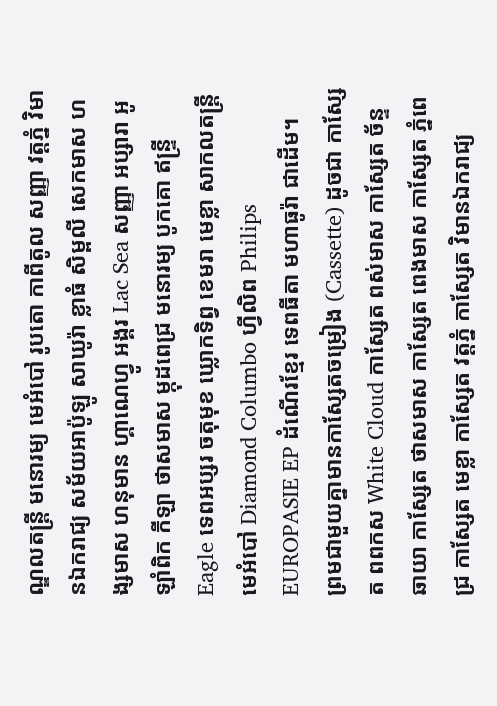ណ្ឌលតន្រ្តី មនោរម្យ មេអំបៅ រូបតោ កាពីតូល សញ្ញា វត្តភ្នំ វិមានឯករាជ្យ សម័យអាប៉ូឡូ សាឃូរ៉ា ខ្លាធំ សិម្ពលី សេកមាស ហង្សមាស ហនុមាន ហ្គាណេហ្វូ អង្គរ Lac Sea សញ្ញា អប្សារា អូឡាំពិក កីឡា ថាសមាស ម្កុដពេជ្រ មនោរម្យ បូកគោ ឥន្ទ្រី Eagle ទេពអប្សរ ចតុមុខ ឃ្លោកទិព្វ ខេមរា មេខ្លា សាកលតន្ត្រី មេអំបៅ Diamond Columbo ហ្វីលិព Philips EUROPASIE EP ដំណើរខ្មែរ ទេពធីតា មហាធូរ៉ា ជាដើម។
ព្រមជាមួយគ្នាមានកាសែ្សតចម្រៀង (Cassette) ដូចជា កាស្សែត ពពកស White Cloud កាស្សែត ពស់មាស កាស្សែត ច័ន្ទឆាយា កាស្សែត ថាសមាស កាស្សែត ពេងមាស កាស្សែត ភ្នំពេជ្រ កាស្សែត មេខ្លា កាស្សែត វត្តភ្នំ កាស្សែត វិមានឯករាជ្យ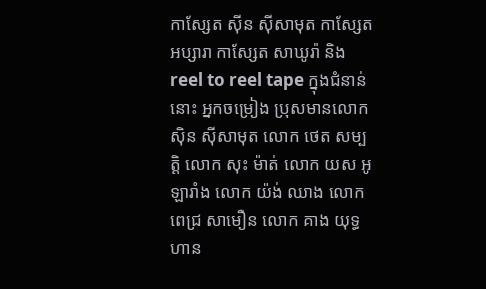កាស្សែត ស៊ីន ស៊ីសាមុត កាស្សែត អប្សារា កាស្សែត សាឃូរ៉ា និង reel to reel tape ក្នុងជំនាន់នោះ អ្នកចម្រៀង ប្រុសមានលោក ស៊ិន ស៊ីសាមុត លោក ថេត សម្បត្តិ លោក សុះ ម៉ាត់ លោក យស អូឡារាំង លោក យ៉ង់ ឈាង លោក ពេជ្រ សាមឿន លោក គាង យុទ្ធហាន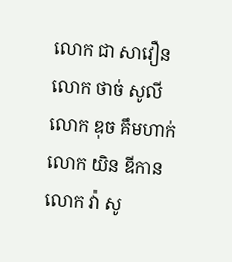លោក ជា សាវឿន លោក ថាច់ សូលី លោក ឌុច គឹមហាក់ លោក យិន ឌីកាន លោក វ៉ា សូ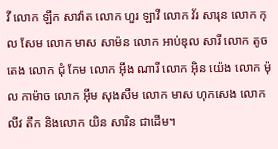វី លោក ឡឹក សាវ៉ាត លោក ហួរ ឡាវី លោក វ័រ សារុន លោក កុល សែម លោក មាស សាម៉ន លោក អាប់ឌុល សារី លោក តូច តេង លោក ជុំ កែម លោក អ៊ឹង ណារី លោក អ៊ិន យ៉េង លោក ម៉ុល កាម៉ាច លោក អ៊ឹម សុងសឺម លោក មាស ហុកសេង លោក លីវ តឹក និងលោក យិន សារិន ជាដើម។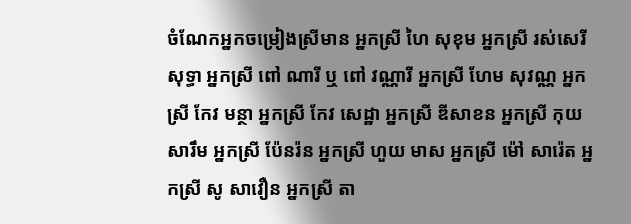ចំណែកអ្នកចម្រៀងស្រីមាន អ្នកស្រី ហៃ សុខុម អ្នកស្រី រស់សេរីសុទ្ធា អ្នកស្រី ពៅ ណារី ឬ ពៅ វណ្ណារី អ្នកស្រី ហែម សុវណ្ណ អ្នកស្រី កែវ មន្ថា អ្នកស្រី កែវ សេដ្ឋា អ្នកស្រី ឌីសាខន អ្នកស្រី កុយ សារឹម អ្នកស្រី ប៉ែនរ៉ន អ្នកស្រី ហួយ មាស អ្នកស្រី ម៉ៅ សារ៉េត អ្នកស្រី សូ សាវឿន អ្នកស្រី តា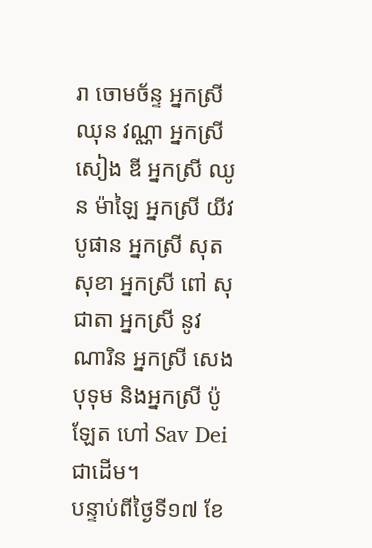រា ចោមច័ន្ទ អ្នកស្រី ឈុន វណ្ណា អ្នកស្រី សៀង ឌី អ្នកស្រី ឈូន ម៉ាឡៃ អ្នកស្រី យីវ បូផាន អ្នកស្រី សុត សុខា អ្នកស្រី ពៅ សុជាតា អ្នកស្រី នូវ ណារិន អ្នកស្រី សេង បុទុម និងអ្នកស្រី ប៉ូឡែត ហៅ Sav Dei ជាដើម។
បន្ទាប់ពីថ្ងៃទី១៧ ខែ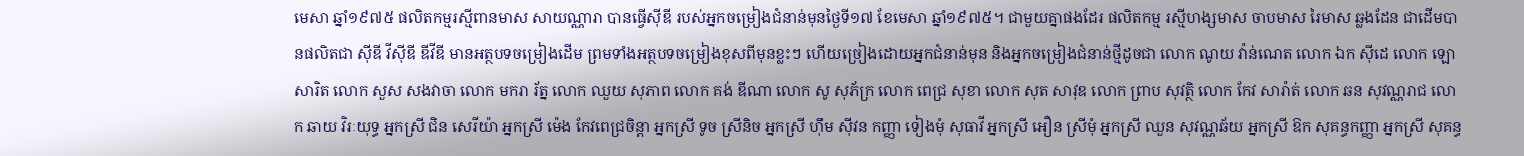មេសា ឆ្នាំ១៩៧៥ ផលិតកម្មរស្មីពានមាស សាយណ្ណារា បានធ្វើស៊ីឌី របស់អ្នកចម្រៀងជំនាន់មុនថ្ងៃទី១៧ ខែមេសា ឆ្នាំ១៩៧៥។ ជាមួយគ្នាផងដែរ ផលិតកម្ម រស្មីហង្សមាស ចាបមាស រៃមាស ឆ្លងដែន ជាដើមបានផលិតជា ស៊ីឌី វីស៊ីឌី ឌីវីឌី មានអត្ថបទចម្រៀងដើម ព្រមទាំងអត្ថបទចម្រៀងខុសពីមុនខ្លះៗ ហើយច្រៀងដោយអ្នកជំនាន់មុន និងអ្នកចម្រៀងជំនាន់ថ្មីដូចជា លោក ណូយ វ៉ាន់ណេត លោក ឯក ស៊ីដេ លោក ឡោ សារិត លោក សួស សងវាចា លោក មករា រ័ត្ន លោក ឈួយ សុភាព លោក គង់ ឌីណា លោក សូ សុភ័ក្រ លោក ពេជ្រ សុខា លោក សុត សាវុឌ លោក ព្រាប សុវត្ថិ លោក កែវ សារ៉ាត់ លោក ឆន សុវណ្ណរាជ លោក ឆាយ វិរៈយុទ្ធ អ្នកស្រី ជិន សេរីយ៉ា អ្នកស្រី ម៉េង កែវពេជ្រចិន្តា អ្នកស្រី ទូច ស្រីនិច អ្នកស្រី ហ៊ឹម ស៊ីវន កញ្ញា ទៀងមុំ សុធាវី អ្នកស្រី អឿន ស្រីមុំ អ្នកស្រី ឈួន សុវណ្ណឆ័យ អ្នកស្រី ឱក សុគន្ធកញ្ញា អ្នកស្រី សុគន្ធ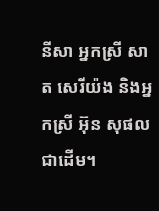នីសា អ្នកស្រី សាត សេរីយ៉ង និងអ្នកស្រី អ៊ុន សុផល ជាដើម។